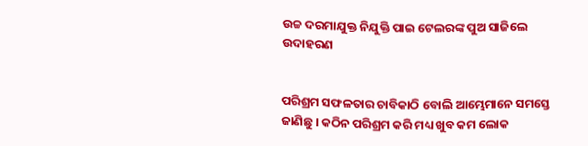ଉଚ୍ଚ ଦରମାଯୁକ୍ତ ନିଯୁକ୍ତି ପାଇ ଟେଲରଙ୍କ ପୁଅ ସାଜିଲେ ଉଦାହରଣ


ପରିଶ୍ରମ ସଫଳତାର ଚାବିକାଠି ବୋଲି ଆମ୍ଭେମାନେ ସମସ୍ତେ ଜାଣିଛୁ । କଠିନ ପରିଶ୍ରମ କରି ମଧ୍ୟ ଖୁବ କମ ଲୋକ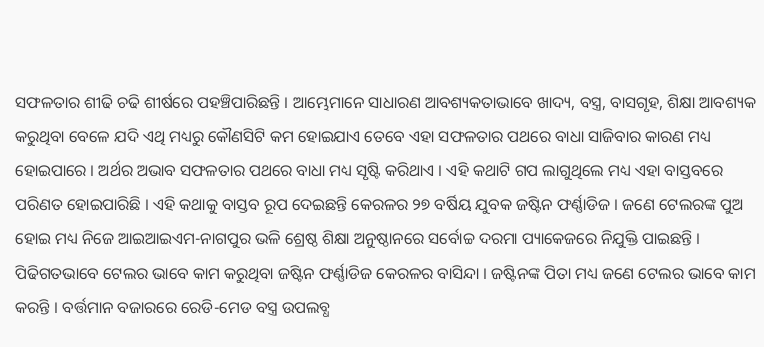ସଫଳତାର ଶୀଢି ଚଢି ଶୀର୍ଷରେ ପହଞ୍ଚିପାରିଛନ୍ତି । ଆମ୍ଭେମାନେ ସାଧାରଣ ଆବଶ୍ୟକତାଭାବେ ଖାଦ୍ୟ, ବସ୍ତ୍ର, ବାସଗୃହ, ଶିକ୍ଷା ଆବଶ୍ୟକ କରୁଥିବା ବେଳେ ଯଦି ଏଥି ମଧ୍ୟରୁ କୌଣସିଟି କମ ହୋଇଯାଏ ତେବେ ଏହା ସଫଳତାର ପଥରେ ବାଧା ସାଜିବାର କାରଣ ମଧ୍ୟ ହୋଇପାରେ । ଅର୍ଥର ଅଭାବ ସଫଳତାର ପଥରେ ବାଧା ମଧ୍ୟ ସୃଷ୍ଟି କରିଥାଏ । ଏହି କଥାଟି ଗପ ଲାଗୁଥିଲେ ମଧ୍ୟ ଏହା ବାସ୍ତବରେ ପରିଣତ ହୋଇପାରିଛି । ଏହି କଥାକୁ ବାସ୍ତବ ରୂପ ଦେଇଛନ୍ତି କେରଳର ୨୭ ବର୍ଷିୟ ଯୁବକ ଜଷ୍ଟିନ ଫର୍ଣ୍ଣାଡିଜ । ଜଣେ ଟେଲରଙ୍କ ପୁଅ ହୋଇ ମଧ୍ୟ ନିଜେ ଆଇଆଇଏମ-ନାଗପୁର ଭଳି ଶ୍ରେଷ୍ଠ ଶିକ୍ଷା ଅନୁଷ୍ଠାନରେ ସର୍ବୋଚ୍ଚ ଦରମା ପ୍ୟାକେଜରେ ନିଯୁକ୍ତି ପାଇଛନ୍ତି ।
ପିଢିଗତଭାବେ ଟେଲର ଭାବେ କାମ କରୁଥିବା ଜଷ୍ଟିନ ଫର୍ଣ୍ଣାଡିଜ କେରଳର ବାସିନ୍ଦା । ଜଷ୍ଟିନଙ୍କ ପିତା ମଧ୍ୟ ଜଣେ ଟେଲର ଭାବେ କାମ କରନ୍ତି । ବର୍ତ୍ତମାନ ବଜାରରେ ରେଡି-ମେଡ ବସ୍ତ୍ର ଉପଲବ୍ଧ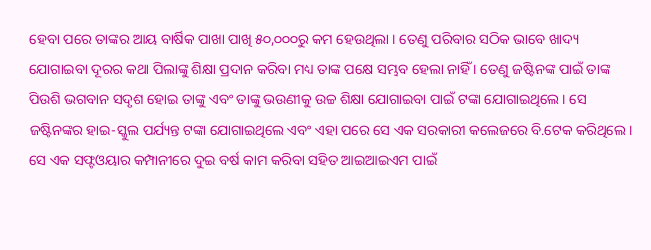ହେବା ପରେ ତାଙ୍କର ଆୟ ବାର୍ଷିକ ପାଖା ପାଖି ୫୦,୦୦୦ରୁ କମ ହେଉଥିଲା । ତେଣୁ ପରିବାର ସଠିକ ଭାବେ ଖାଦ୍ୟ ଯୋଗାଇବା ଦୂରର କଥା ପିଲାଙ୍କୁ ଶିକ୍ଷା ପ୍ରଦାନ କରିବା ମଧ୍ୟ ତାଙ୍କ ପକ୍ଷେ ସମ୍ଭବ ହେଲା ନାହିଁ । ତେଣୁ ଜଷ୍ଟିନଙ୍କ ପାଇଁ ତାଙ୍କ ପିଉଶି ଭଗବାନ ସଦୃଶ ହୋଇ ତାଙ୍କୁ ଏବଂ ତାଙ୍କୁ ଭଉଣୀକୁ ଉଚ୍ଚ ଶିକ୍ଷା ଯୋଗାଇବା ପାଇଁ ଟଙ୍କା ଯୋଗାଇଥିଲେ । ସେ ଜଷ୍ଟିନଙ୍କର ହାଇ-ସ୍କୁଲ ପର୍ଯ୍ୟନ୍ତ ଟଙ୍କା ଯୋଗାଇଥିଲେ ଏବଂ ଏହା ପରେ ସେ ଏକ ସରକାରୀ କଲେଜରେ ବି.ଟେକ କରିଥିଲେ । ସେ ଏକ ସଫ୍ଟଓୟାର କମ୍ପାନୀରେ ଦୁଇ ବର୍ଷ କାମ କରିବା ସହିତ ଆଇଆଇଏମ ପାଇଁ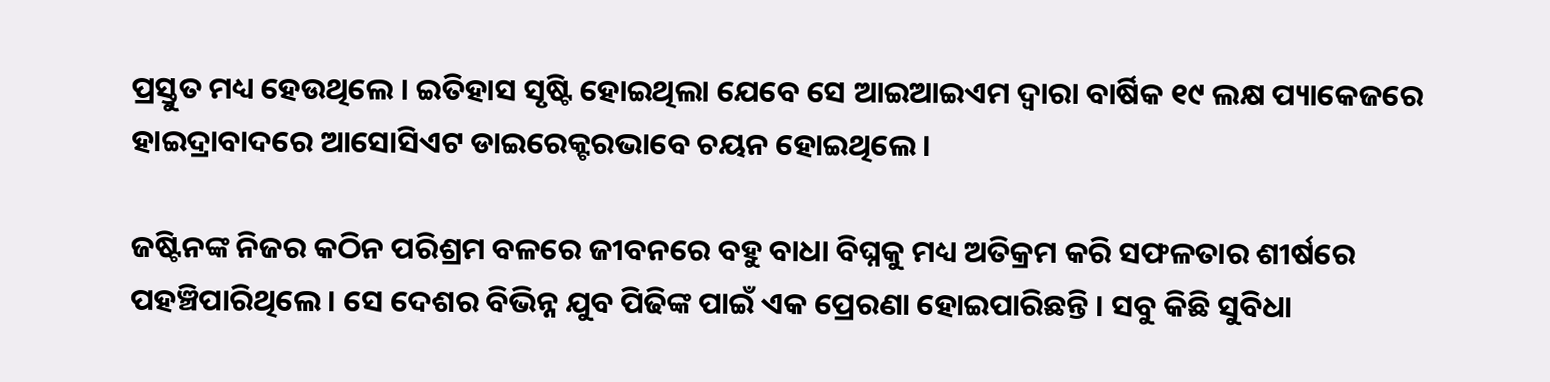ପ୍ରସ୍ତୁତ ମଧ୍ୟ ହେଉଥିଲେ । ଇତିହାସ ସୃଷ୍ଟି ହୋଇଥିଲା ଯେବେ ସେ ଆଇଆଇଏମ ଦ୍ୱାରା ବାର୍ଷିକ ୧୯ ଲକ୍ଷ ପ୍ୟାକେଜରେ ହାଇଦ୍ରାବାଦରେ ଆସୋସିଏଟ ଡାଇରେକ୍ଟରଭାବେ ଚୟନ ହୋଇଥିଲେ ।

ଜଷ୍ଟିନଙ୍କ ନିଜର କଠିନ ପରିଶ୍ରମ ବଳରେ ଜୀବନରେ ବହୁ ବାଧା ବିଘ୍ନକୁ ମଧ୍ୟ ଅତିକ୍ରମ କରି ସଫଳତାର ଶୀର୍ଷରେ ପହଞ୍ଚିପାରିଥିଲେ । ସେ ଦେଶର ବିଭିନ୍ନ ଯୁବ ପିଢିଙ୍କ ପାଇଁ ଏକ ପ୍ରେରଣା ହୋଇପାରିଛନ୍ତି । ସବୁ କିଛି ସୁବିଧା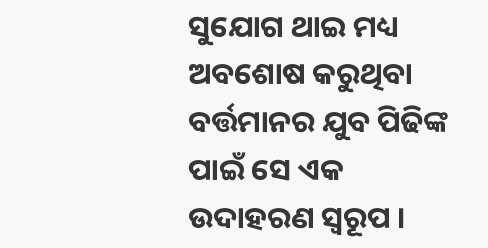ସୁଯୋଗ ଥାଇ ମଧ୍ୟ ଅବଶୋଷ କରୁଥିବା ବର୍ତ୍ତମାନର ଯୁବ ପିଢିଙ୍କ ପାଇଁ ସେ ଏକ ଉଦାହରଣ ସ୍ୱରୂପ ।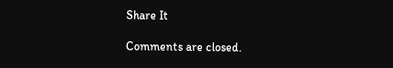Share It

Comments are closed.